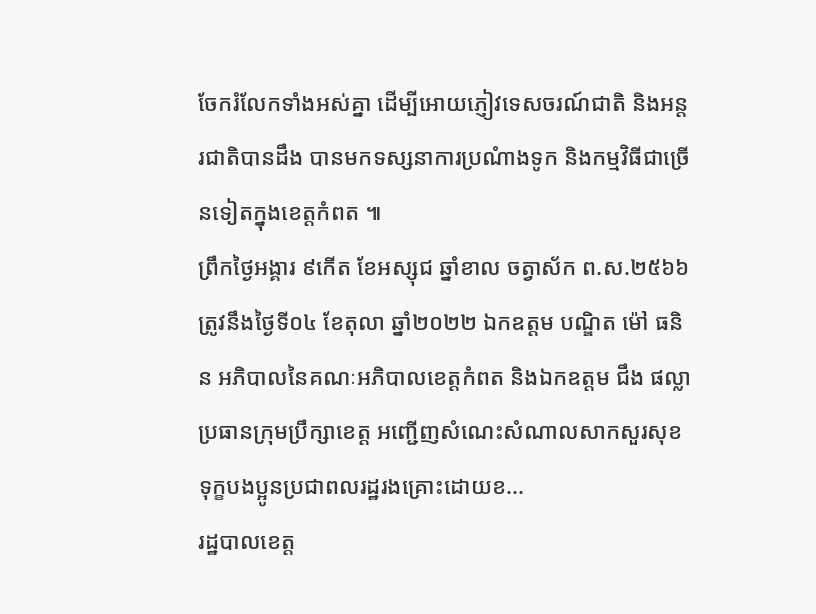ចែករំលែកទាំងអស់គ្នា ដើម្បីអោយភ្ញៀវទេសចរណ៍ជាតិ និងអន្តរជាតិបានដឹង បានមកទស្សនាការប្រណំាងទូក និងកម្មវិធីជាច្រើនទៀតក្នុងខេត្តកំពត ៕
ព្រឹកថ្ងៃអង្គារ ៩កើត ខែអស្សុជ ឆ្នាំខាល ចត្វាស័ក ព.ស.២៥៦៦ ត្រូវនឹងថ្ងៃទី០៤ ខែតុលា ឆ្នាំ២០២២ ឯកឧត្តម បណ្ឌិត ម៉ៅ ធនិន អភិបាលនៃគណៈអភិបាលខេត្តកំពត និងឯកឧត្តម ជឹង ផល្លា ប្រធានក្រុមប្រឹក្សាខេត្ត អញ្ជើញសំណេះសំណាលសាកសួរសុខទុក្ខបងប្អូនប្រជាពលរដ្ឋរងគ្រោះដោយខ...
រដ្ឋបាលខេត្ត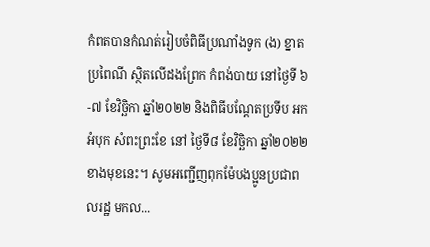កំពតបានកំណត់រៀបចំពិធីប្រណាំងទូក (ង) ខ្នាតប្រពៃណី ស្ថិតលើដងព្រែក កំពង់បាយ នៅថ្ងៃទី ៦-៧ ខែវិច្ឆិកា ឆ្នាំ២០២២ និងពិធីបណ្តែតប្រទីប អកអំបុក សំពះព្រះខែ នៅ ថ្ងៃទី៨ ខែវិច្ឆិកា ឆ្នាំ២០២២ ខាងមុខនេះ។ សូមអញ្ជើញពុកម៉ែបងប្អូនប្រជាពលរដ្ឋ មកល...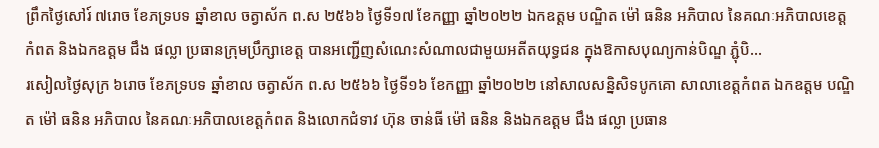ព្រឹកថ្ងៃសៅរ៍ ៧រោច ខែភទ្របទ ឆ្នាំខាល ចត្វាស័ក ព.ស ២៥៦៦ ថ្ងៃទី១៧ ខែកញ្ញា ឆ្នាំ២០២២ ឯកឧត្តម បណ្ឌិត ម៉ៅ ធនិន អភិបាល នៃគណៈអភិបាលខេត្តកំពត និងឯកឧត្តម ជឹង ផល្លា ប្រធានក្រុមប្រឹក្សាខេត្ត បានអញ្ជើញសំណេះសំណាលជាមួយអតីតយុទ្ធជន ក្នុងឱកាសបុណ្យកាន់បិណ្ឌ ភ្ជុំបិ...
រសៀលថ្ងៃសុក្រ ៦រោច ខែភទ្របទ ឆ្នាំខាល ចត្វាស័ក ព.ស ២៥៦៦ ថ្ងៃទី១៦ ខែកញ្ញា ឆ្នាំ២០២២ នៅសាលសន្និសិទបូកគោ សាលាខេត្តកំពត ឯកឧត្តម បណ្ឌិត ម៉ៅ ធនិន អភិបាល នៃគណៈអភិបាលខេត្តកំពត និងលោកជំទាវ ហ៊ុន ចាន់ធី ម៉ៅ ធនិន និងឯកឧត្តម ជឹង ផល្លា ប្រធាន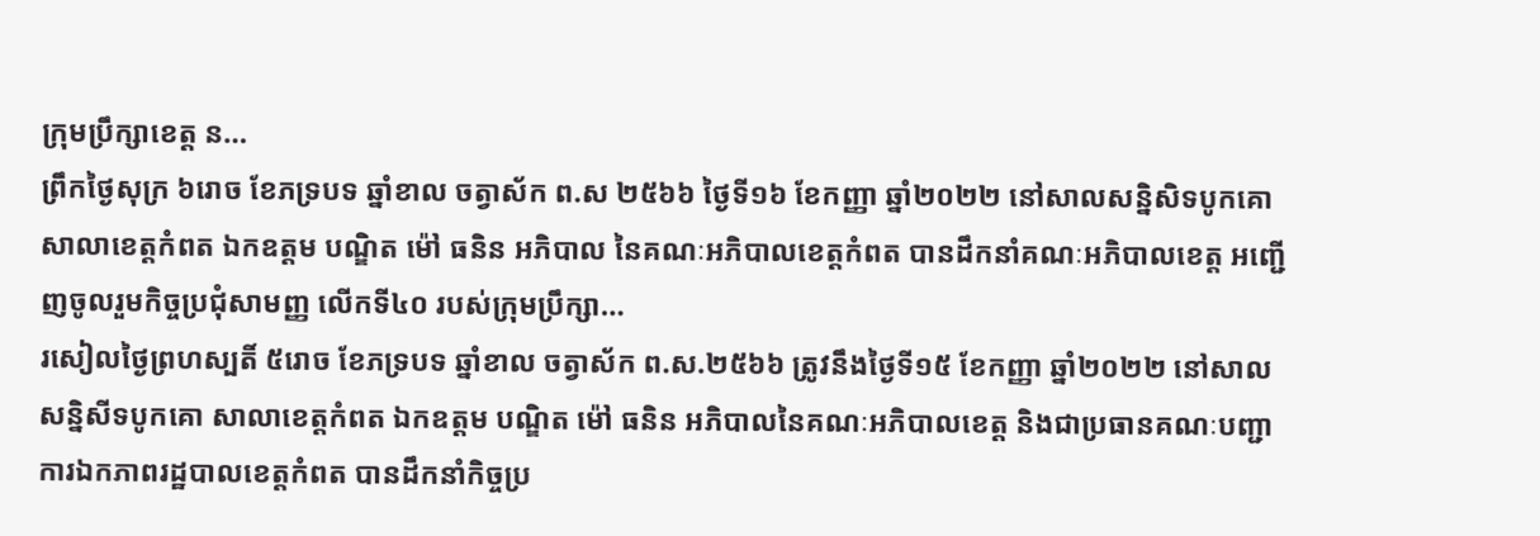ក្រុមប្រឹក្សាខេត្ត ន...
ព្រឹកថ្ងៃសុក្រ ៦រោច ខែភទ្របទ ឆ្នាំខាល ចត្វាស័ក ព.ស ២៥៦៦ ថ្ងៃទី១៦ ខែកញ្ញា ឆ្នាំ២០២២ នៅសាលសន្និសិទបូកគោ សាលាខេត្តកំពត ឯកឧត្តម បណ្ឌិត ម៉ៅ ធនិន អភិបាល នៃគណៈអភិបាលខេត្តកំពត បានដឹកនាំគណៈអភិបាលខេត្ត អញ្ជើញចូលរួមកិច្ចប្រជុំសាមញ្ញ លើកទី៤០ របស់ក្រុមប្រឹក្សា...
រសៀលថៃ្ងព្រហស្បតិ៍ ៥រោច ខែភទ្របទ ឆ្នាំខាល ចត្វាស័ក ព.ស.២៥៦៦ ត្រូវនឹងថ្ងៃទី១៥ ខែកញ្ញា ឆ្នាំ២០២២ នៅសាលសន្និសីទបូកគោ សាលាខេត្តកំពត ឯកឧត្តម បណ្ឌិត ម៉ៅ ធនិន អភិបាលនៃគណៈអភិបាលខេត្ត និងជាប្រធានគណៈបញ្ជាការឯកភាពរដ្ឋបាលខេត្តកំពត បានដឹកនាំកិច្ចប្រ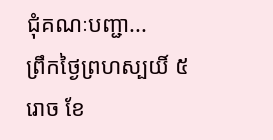ជុំគណៈបញ្ជា...
ព្រឹកថ្ងៃព្រហស្បយិ៍ ៥រោច ខែ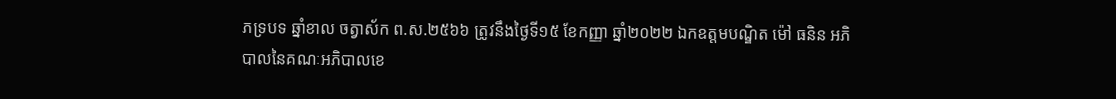ភទ្របទ ឆ្នាំខាល ចត្វាស័ក ព.ស.២៥៦៦ ត្រូវនឹងថ្ងៃទី១៥ ខែកញ្ញា ឆ្នាំ២០២២ ឯកឧត្តមបណ្ឌិត ម៉ៅ ធនិន អភិបាលនៃគណៈអភិបាលខេ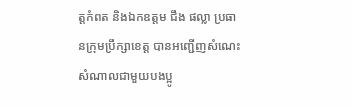ត្តកំពត និងឯកឧត្តម ជឹង ផល្លា ប្រធានក្រុមប្រឹក្សាខេត្ត បានអញ្ជើញសំណេះសំណាលជាមួយបងប្អូ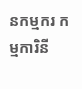នកម្មករ កម្មការិនី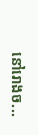នៅរោងច...